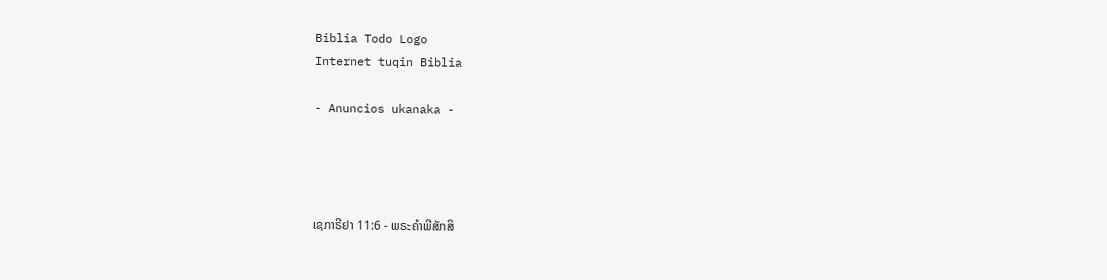Biblia Todo Logo
Internet tuqin Biblia

- Anuncios ukanaka -




ເຊກາຣີຢາ 11:6 - ພຣະຄຳພີສັກສິ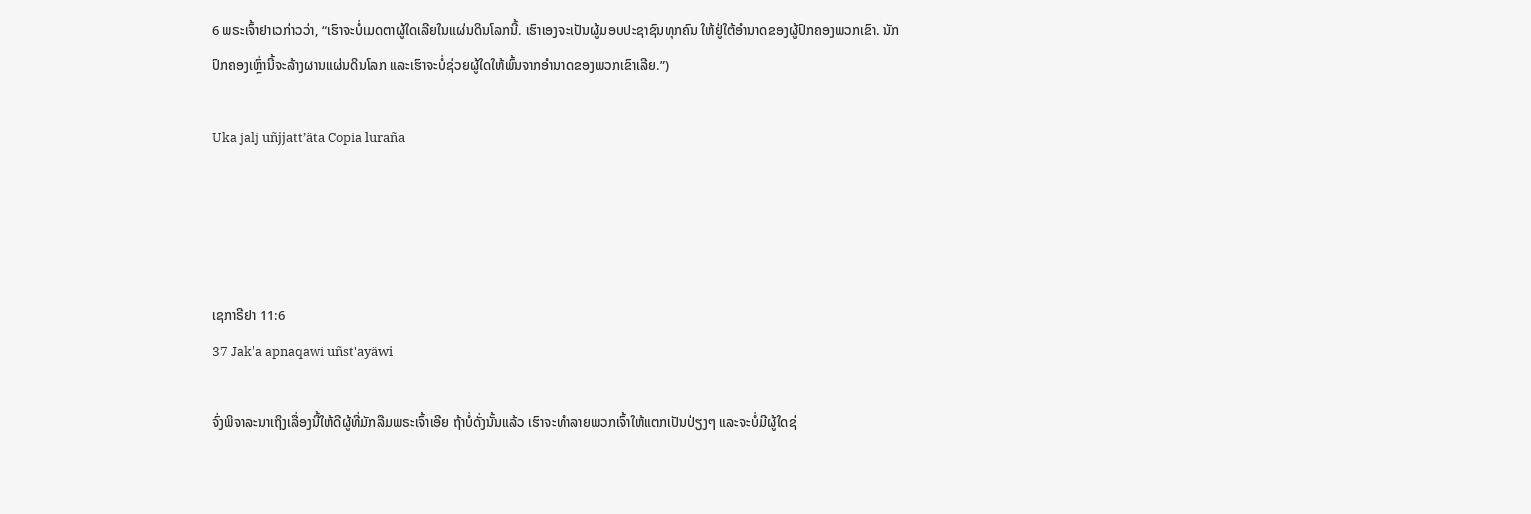6 ພຣະເຈົ້າຢາເວກ່າວວ່າ, “ເຮົາຈະບໍ່ເມດຕາຜູ້ໃດເລີຍໃນແຜ່ນດິນໂລກນີ້. ເຮົາເອງຈະເປັນຜູ້ມອບປະຊາຊົນທຸກຄົນ ໃຫ້ຢູ່ໃຕ້ອຳນາດຂອງຜູ້ປົກຄອງພວກເຂົາ. ນັກປົກຄອງເຫຼົ່ານີ້ຈະລ້າງຜານແຜ່ນດິນໂລກ ແລະເຮົາຈະບໍ່ຊ່ວຍຜູ້ໃດໃຫ້ພົ້ນຈາກອຳນາດຂອງພວກເຂົາເລີຍ.”)

Uka jalj uñjjattʼäta Copia luraña




ເຊກາຣີຢາ 11:6
37 Jak'a apnaqawi uñst'ayäwi

ຈົ່ງພິຈາລະນາເຖິງເລື່ອງນີ້ໃຫ້ດີຜູ້ທີ່ມັກລືມພຣະເຈົ້າເອີຍ ຖ້າບໍ່ດັ່ງນັ້ນແລ້ວ ເຮົາຈະທຳລາຍພວກເຈົ້າໃຫ້ແຕກເປັນປ່ຽງໆ ແລະຈະບໍ່ມີຜູ້ໃດຊ່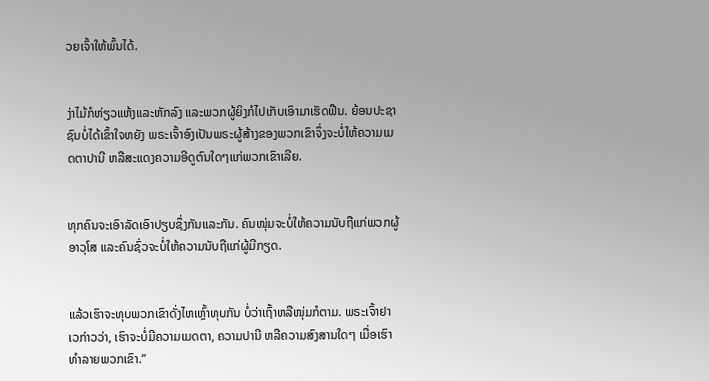ວຍເຈົ້າໃຫ້ພົ້ນໄດ້.


ງ່າໄມ້ກໍຫ່ຽວແຫ້ງແລະຫັກລົງ ແລະພວກຜູ້ຍິງກໍໄປເກັບເອົາມາເຮັດຟືນ. ຍ້ອນປະຊາຊົນບໍ່ໄດ້ເຂົ້າໃຈຫຍັງ ພຣະເຈົ້າອົງເປັນພຣະຜູ້ສ້າງຂອງພວກເຂົາຈຶ່ງຈະບໍ່ໃຫ້ຄວາມເມດຕາປານີ ຫລືສະແດງຄວາມອີດູຕົນໃດໆແກ່ພວກເຂົາເລີຍ.


ທຸກຄົນຈະເອົາລັດເອົາປຽບຊຶ່ງກັນແລະກັນ. ຄົນໜຸ່ມຈະບໍ່ໃຫ້ຄວາມນັບຖືແກ່ພວກຜູ້ອາວຸໂສ ແລະຄົນຊົ່ວຈະບໍ່ໃຫ້ຄວາມນັບຖືແກ່ຜູ້ມີກຽດ.


ແລ້ວເຮົາຈະທຸບພວກເຂົາດັ່ງໄຫເຫຼົ້າທຸບກັນ ບໍ່ວ່າເຖົ້າຫລືໜຸ່ມກໍຕາມ. ພຣະເຈົ້າຢາເວກ່າວວ່າ, ເຮົາຈະບໍ່ມີຄວາມເມດຕາ, ຄວາມປານີ ຫລືຄວາມສົງສານໃດໆ ເມື່ອເຮົາທຳລາຍພວກເຂົາ.”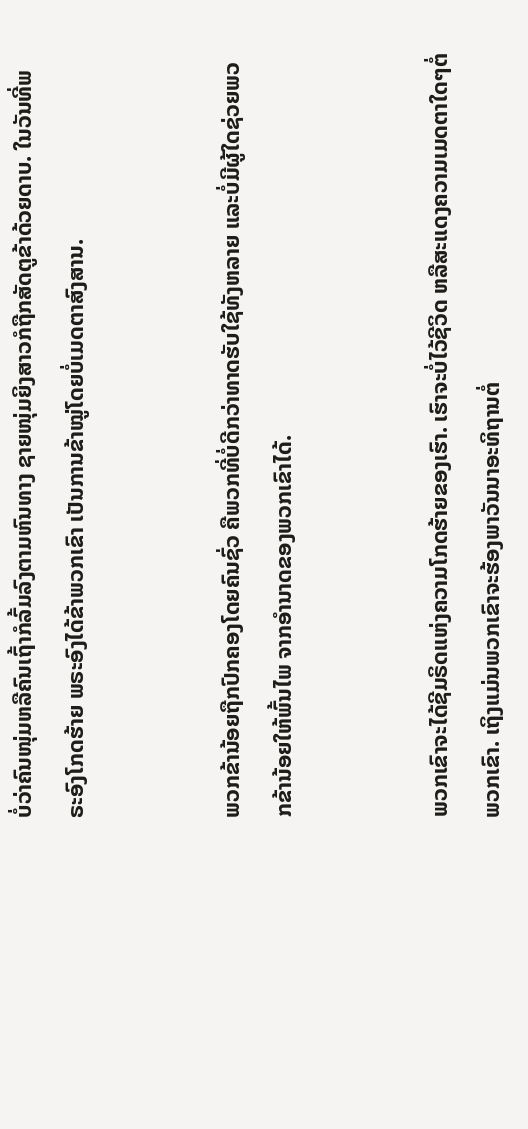ບໍ່ວ່າຄົນໜຸ່ມຫລືຄົນເຖົ້າກໍລົ້ມລົງຕາມຫົນທາງ ຊາຍໜຸ່ມຍິງສາວກໍຖືກສັດຕູຂ້າດ້ວຍດາບ. ໃນວັນທີ່ພຣະອົງໂກດຮ້າຍ ພຣະອົງໄດ້ຂ້າພວກເຂົາ ເປັນການຂ້າໝູ່ໂດຍບໍ່ເມດຕາສົງສານ.


ພວກຂ້ານ້ອຍຖືກປົກຄອງໂດຍຄົນຊົ່ວ ຄືພວກທີ່ບໍ່ດີກວ່າທາດຮັບໃຊ້ທັງຫລາຍ ແລະບໍ່ມີຜູ້ໃດຊ່ວຍພວກຂ້ານ້ອຍໃຫ້ພົ້ນໄພ ຈາກອຳນາດຂອງພວກເຂົາໄດ້.


ພວກເຂົາຈະໄດ້ຊີມຣິດແຫ່ງຄວາມໂກດຮ້າຍຂອງເຮົາ. ເຮົາຈະບໍ່ໄວ້ຊີວິດ ຫລືສະແດງຄວາມເມດຕາໃດໆຕໍ່ພວກເຂົາ. ເຖິງແມ່ນພວກເຂົາຈະຮ້ອງພາວັນນາອະທິຖານຕໍ່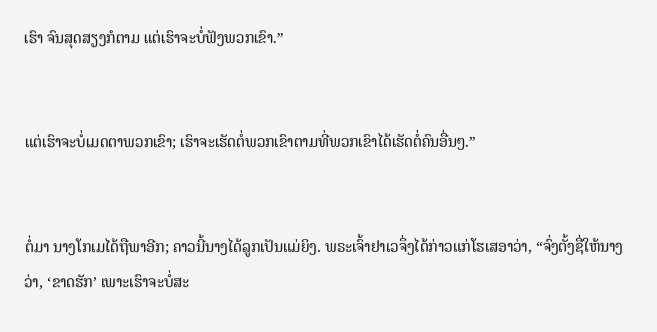ເຮົາ ຈົນສຸດສຽງກໍຕາມ ແຕ່ເຮົາຈະບໍ່ຟັງພວກເຂົາ.”


ແຕ່ເຮົາຈະບໍ່ເມດຕາພວກເຂົາ; ເຮົາຈະເຮັດຕໍ່ພວກເຂົາຕາມທີ່ພວກເຂົາໄດ້ເຮັດຕໍ່ຄົນອື່ນໆ.”


ຕໍ່ມາ ນາງໂກເມໄດ້ຖືພາອີກ; ຄາວນີ້ນາງໄດ້ລູກເປັນແມ່ຍິງ. ພຣະເຈົ້າຢາເວຈຶ່ງໄດ້ກ່າວແກ່ໂຮເສອາວ່າ, “ຈົ່ງຕັ້ງຊື່ໃຫ້ນາງວ່າ, ‘ຂາດຮັກ’ ເພາະເຮົາຈະບໍ່ສະ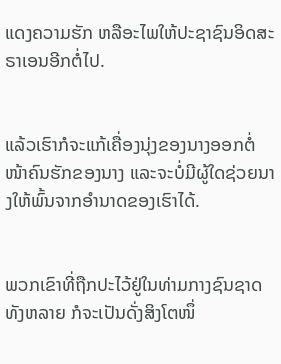ແດງຄວາມຮັກ ຫລືອະໄພໃຫ້ປະຊາຊົນອິດສະຣາເອນອີກຕໍ່ໄປ.


ແລ້ວເຮົາກໍຈະແກ້ເຄື່ອງນຸ່ງຂອງນາງອອກຕໍ່ໜ້າຄົນຮັກຂອງນາງ ແລະຈະບໍ່ມີຜູ້ໃດຊ່ວຍນາງໃຫ້ພົ້ນຈາກອຳນາດຂອງເຮົາໄດ້.


ພວກເຂົາທີ່ຖືກປະໄວ້ຢູ່ໃນທ່າມກາງຊົນຊາດທັງຫລາຍ ກໍຈະເປັນດັ່ງສິງໂຕໜຶ່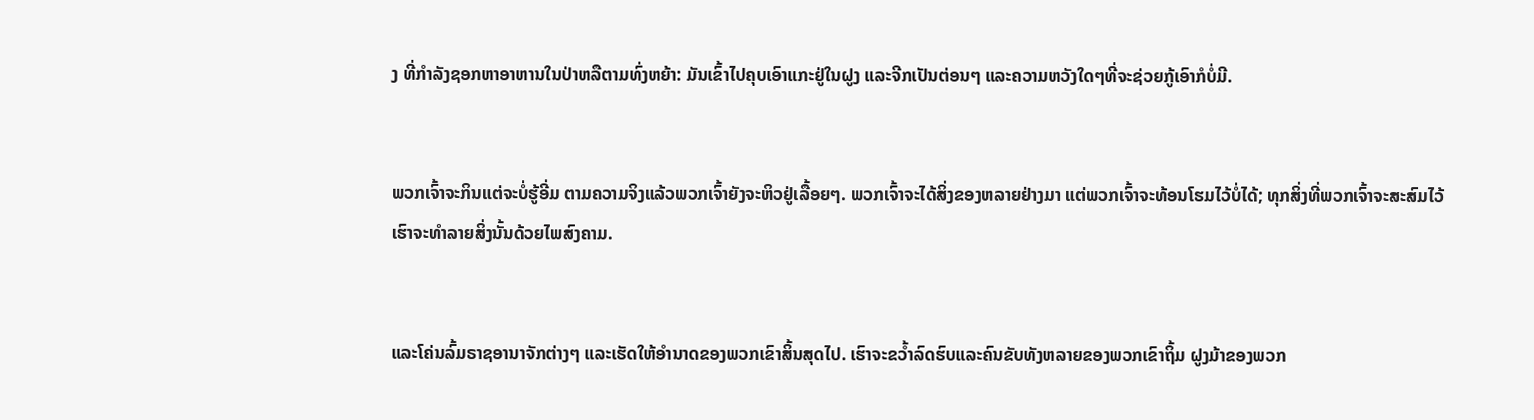ງ ທີ່ກຳລັງຊອກຫາອາຫານໃນປ່າຫລືຕາມທົ່ງຫຍ້າ: ມັນເຂົ້າໄປຄຸບເອົາແກະຢູ່ໃນຝູງ ແລະຈີກເປັນຕ່ອນໆ ແລະຄວາມຫວັງໃດໆທີ່ຈະຊ່ວຍກູ້ເອົາກໍບໍ່ມີ.


ພວກເຈົ້າຈະກິນແຕ່ຈະບໍ່ຮູ້ອີ່ມ ຕາມຄວາມຈິງແລ້ວພວກເຈົ້າຍັງຈະຫິວຢູ່ເລື້ອຍໆ. ພວກເຈົ້າຈະໄດ້ສິ່ງຂອງຫລາຍຢ່າງມາ ແຕ່ພວກເຈົ້າຈະທ້ອນໂຮມໄວ້ບໍ່ໄດ້; ທຸກສິ່ງທີ່ພວກເຈົ້າຈະສະສົມໄວ້ ເຮົາຈະທຳລາຍສິ່ງນັ້ນດ້ວຍໄພສົງຄາມ.


ແລະໂຄ່ນລົ້ມຣາຊອານາຈັກຕ່າງໆ ແລະເຮັດໃຫ້ອຳນາດຂອງພວກເຂົາສິ້ນສຸດໄປ. ເຮົາຈະຂວໍ້າລົດຮົບແລະຄົນຂັບທັງຫລາຍຂອງພວກເຂົາຖິ້ມ ຝູງມ້າຂອງພວກ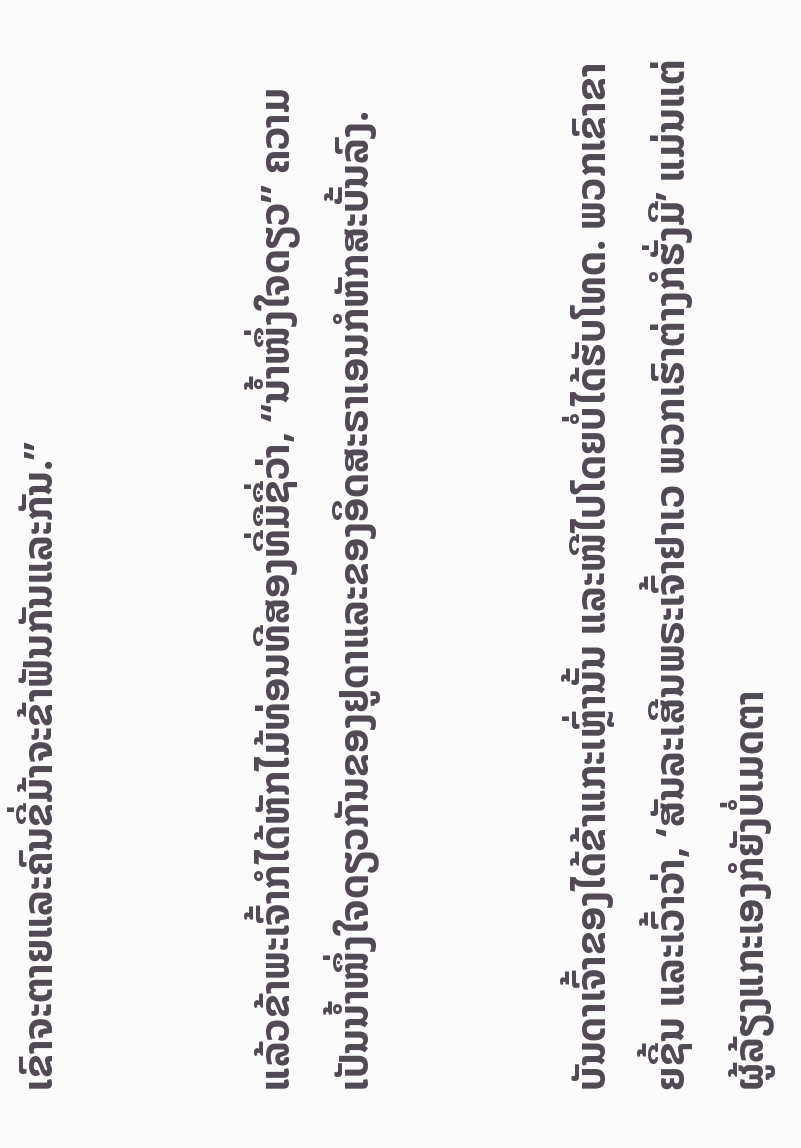ເຂົາຈະຕາຍແລະຄົນຂີ່ມ້າຈະຂ້າຟັນກັນແລະກັນ.”


ແລ້ວຂ້າພະເຈົ້າກໍໄດ້ຫັກໄມ້ທ່ອນທີສອງທີ່ມືຊື່ວ່າ, “ນໍ້າໜຶ່ງໃຈດຽວ” ຄວາມເປັນນໍ້າໜຶ່ງໃຈດຽວກັນຂອງຢູດາແລະຂອງອິດສະຣາເອນກໍຫັກສະບັ້ນລົງ.


ບັນດາເຈົ້າຂອງໄດ້ຂ້າແກະເຫຼົ່ານັ້ນ ແລະໜີໄປໂດຍບໍ່ໄດ້ຮັບໂທດ. ພວກເຂົາຂາຍຊີ້ນ ແລະເວົ້າວ່າ, ‘ສັນລະເສີນພຣະເຈົ້າຢາເວ ພວກເຮົາຕ່າງກໍຮັ່ງມີ’ ແມ່ນແຕ່ຜູ້ລ້ຽງແກະເອງກໍຍັງບໍ່ເມດຕາ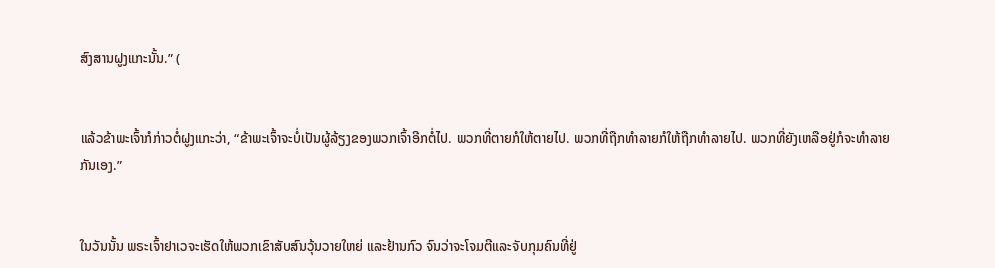ສົງສານຝູງແກະນັ້ນ.” (


ແລ້ວຂ້າພະເຈົ້າກໍກ່າວຕໍ່ຝູງແກະວ່າ, “ຂ້າພະເຈົ້າຈະບໍ່ເປັນຜູ້ລ້ຽງຂອງພວກເຈົ້າອີກຕໍ່ໄປ. ພວກທີ່ຕາຍກໍໃຫ້ຕາຍໄປ. ພວກທີ່ຖືກທຳລາຍກໍໃຫ້ຖືກທຳລາຍໄປ. ພວກທີ່ຍັງເຫລືອຢູ່ກໍຈະທຳລາຍກັນເອງ.”


ໃນວັນນັ້ນ ພຣະເຈົ້າຢາເວຈະເຮັດໃຫ້ພວກເຂົາສັບສົນວຸ້ນວາຍໃຫຍ່ ແລະຢ້ານກົວ ຈົນວ່າຈະໂຈມຕີແລະຈັບກຸມຄົນທີ່ຢູ່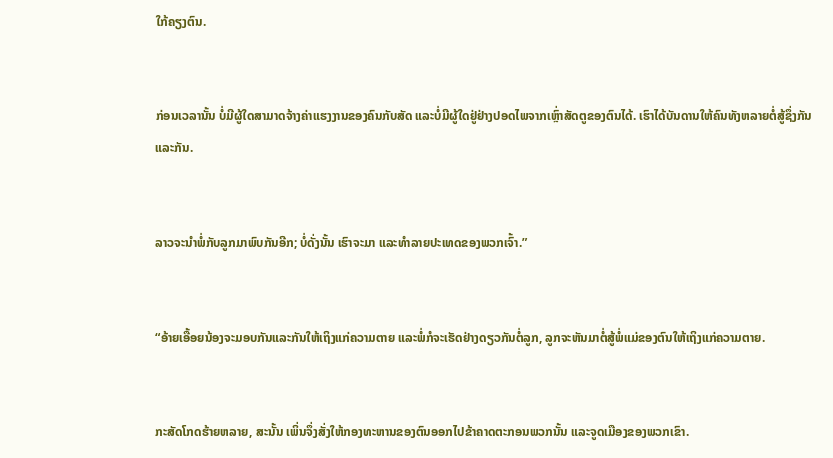ໃກ້ຄຽງຕົນ.


ກ່ອນເວລານັ້ນ ບໍ່ມີຜູ້ໃດສາມາດຈ້າງຄ່າແຮງງານຂອງຄົນກັບສັດ ແລະບໍ່ມີຜູ້ໃດຢູ່ຢ່າງປອດໄພຈາກເຫຼົ່າສັດຕູຂອງຕົນໄດ້. ເຮົາໄດ້ບັນດານໃຫ້ຄົນທັງຫລາຍຕໍ່ສູ້ຊຶ່ງກັນແລະກັນ.


ລາວຈະນຳພໍ່ກັບລູກມາພົບກັນອີກ; ບໍ່ດັ່ງນັ້ນ ເຮົາຈະມາ ແລະທຳລາຍປະເທດຂອງພວກເຈົ້າ.”


“ອ້າຍເອື້ອຍນ້ອງຈະມອບກັນແລະກັນໃຫ້ເຖິງແກ່ຄວາມຕາຍ ແລະພໍ່ກໍຈະເຮັດຢ່າງດຽວກັນຕໍ່ລູກ, ລູກຈະຫັນມາຕໍ່ສູ້ພໍ່ແມ່ຂອງຕົນໃຫ້ເຖິງແກ່ຄວາມຕາຍ.


ກະສັດໂກດຮ້າຍຫລາຍ, ສະນັ້ນ ເພິ່ນຈຶ່ງສັ່ງໃຫ້ກອງທະຫານຂອງຕົນອອກໄປຂ້າຄາດຕະກອນພວກນັ້ນ ແລະຈູດເມືອງຂອງພວກເຂົາ.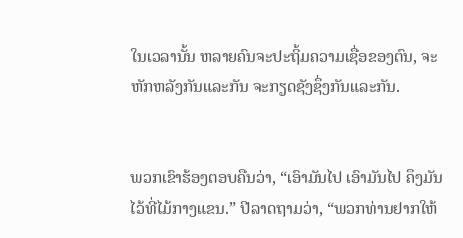ໃນເວລານັ້ນ ຫລາຍຄົນຈະປະຖິ້ມຄວາມເຊື່ອຂອງຕົນ, ຈະຫັກຫລັງກັນແລະກັນ ຈະກຽດຊັງຊຶ່ງກັນແລະກັນ.


ພວກເຂົາຮ້ອງຕອບຄືນວ່າ, “ເອົາມັນໄປ ເອົາມັນໄປ ຄຶງມັນໄວ້ທີ່ໄມ້ກາງແຂນ.” ປີລາດຖາມວ່າ, “ພວກທ່ານຢາກໃຫ້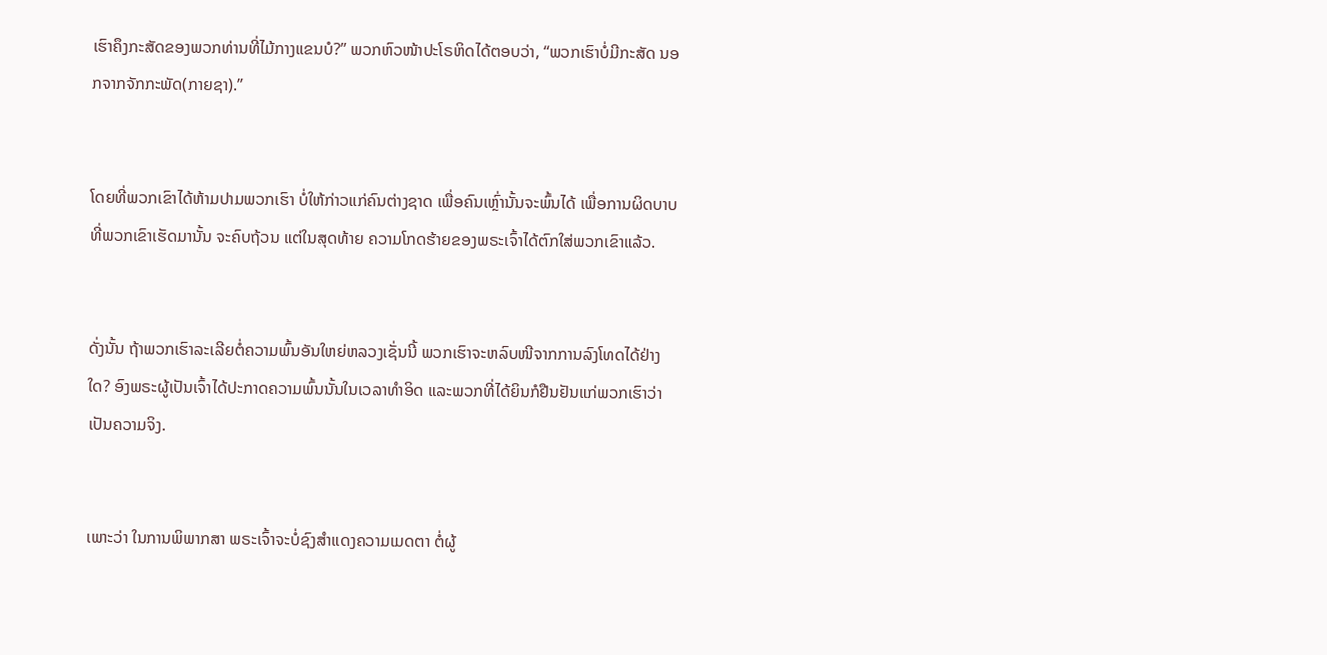ເຮົາຄຶງກະສັດຂອງພວກທ່ານທີ່ໄມ້ກາງແຂນບໍ?” ພວກຫົວໜ້າປະໂຣຫິດໄດ້ຕອບວ່າ, “ພວກເຮົາບໍ່ມີກະສັດ ນອກຈາກຈັກກະພັດ(ກາຍຊາ).”


ໂດຍທີ່ພວກເຂົາໄດ້ຫ້າມປາມພວກເຮົາ ບໍ່ໃຫ້ກ່າວແກ່ຄົນຕ່າງຊາດ ເພື່ອຄົນເຫຼົ່ານັ້ນຈະພົ້ນໄດ້ ເພື່ອການຜິດບາບທີ່ພວກເຂົາເຮັດມານັ້ນ ຈະຄົບຖ້ວນ ແຕ່ໃນສຸດທ້າຍ ຄວາມໂກດຮ້າຍຂອງພຣະເຈົ້າໄດ້ຕົກໃສ່ພວກເຂົາແລ້ວ.


ດັ່ງນັ້ນ ຖ້າພວກເຮົາລະເລີຍຕໍ່ຄວາມພົ້ນອັນໃຫຍ່ຫລວງເຊັ່ນນີ້ ພວກເຮົາຈະຫລົບໜີຈາກການລົງໂທດໄດ້ຢ່າງໃດ? ອົງພຣະຜູ້ເປັນເຈົ້າໄດ້ປະກາດຄວາມພົ້ນນັ້ນໃນເວລາທຳອິດ ແລະພວກທີ່ໄດ້ຍິນກໍຢືນຢັນແກ່ພວກເຮົາວ່າເປັນຄວາມຈິງ.


ເພາະວ່າ ໃນການພິພາກສາ ພຣະເຈົ້າຈະບໍ່ຊົງສຳແດງຄວາມເມດຕາ ຕໍ່ຜູ້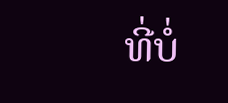ທີ່ບໍ່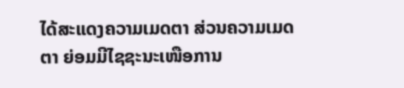ໄດ້ສະແດງຄວາມເມດຕາ ສ່ວນຄວາມເມດຕາ ຍ່ອມມີໄຊຊະນະເໜືອການ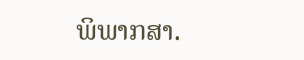ພິພາກສາ.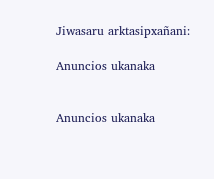Jiwasaru arktasipxañani:

Anuncios ukanaka


Anuncios ukanaka